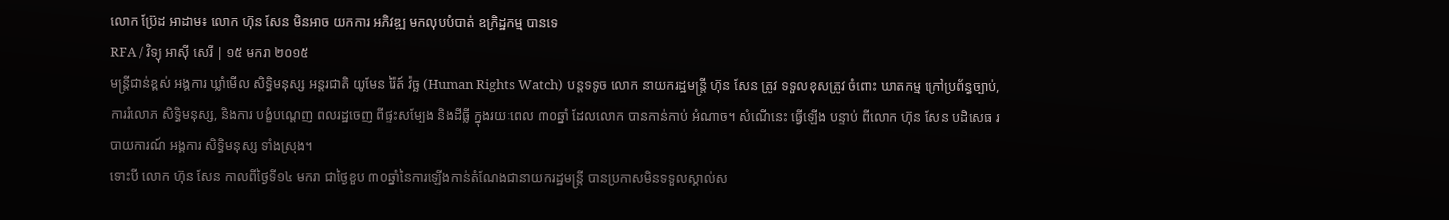លោក ប៊្រែដ អាដាម៖ លោក ហ៊ុន សែន មិនអាច យកការ អភិវឌ្ឍ មកលុបបំបាត់ ឧក្រិដ្ឋកម្ម បានទេ
RFA / វិទ្យុ អាស៊ី សេរី | ១៥ មករា ២០១៥
មន្ត្រីជាន់ខ្ពស់ អង្គការ ឃ្លាំមើល សិទ្ធិមនុស្ស អន្តរជាតិ យូមែន រ៉ៃត៍ វ៉ច្ឆ (Human Rights Watch) បន្តទទូច លោក នាយករដ្ឋមន្ត្រី ហ៊ុន សែន ត្រូវ ទទួលខុសត្រូវ ចំពោះ ឃាតកម្ម ក្រៅប្រព័ន្ធច្បាប់, ការរំលោភ សិទ្ធិមនុស្ស, និងការ បង្ខំបណ្ដេញ ពលរដ្ឋចេញ ពីផ្ទះសម្បែង និងដីធ្លី ក្នុងរយៈពេល ៣០ឆ្នាំ ដែលលោក បានកាន់កាប់ អំណាច។ សំណើនេះ ធ្វើឡើង បន្ទាប់ ពីលោក ហ៊ុន សែន បដិសេធ របាយការណ៍ អង្គការ សិទ្ធិមនុស្ស ទាំងស្រុង។
ទោះបី លោក ហ៊ុន សែន កាលពីថ្ងៃទី១៤ មករា ជាថ្ងៃខួប ៣០ឆ្នាំនៃការឡើងកាន់តំណែងជានាយករដ្ឋមន្ត្រី បានប្រកាសមិនទទួលស្គាល់ស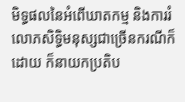មិទ្ធផលនៃអំពើឃាតកម្ម និងការរំលោភសិទ្ធិមនុស្សជាច្រើនករណីក៏ដោយ ក៏នាយកប្រតិប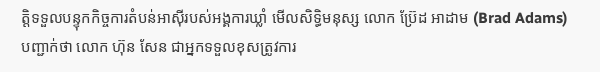ត្តិទទួលបន្ទុកកិច្ចការតំបន់អាស៊ីរបស់អង្គការឃ្លាំ មើលសិទ្ធិមនុស្ស លោក ប្រ៊ែដ អាដាម (Brad Adams) បញ្ជាក់ថា លោក ហ៊ុន សែន ជាអ្នកទទួលខុសត្រូវការ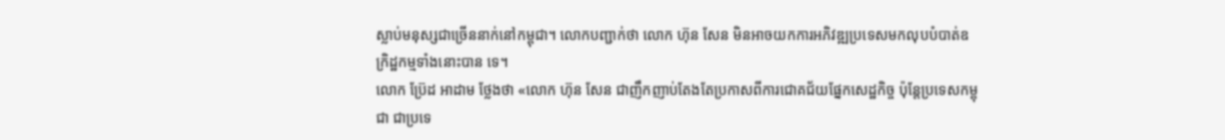ស្លាប់មនុស្សជាច្រើននាក់នៅកម្ពុជា។ លោកបញ្ជាក់ថា លោក ហ៊ុន សែន មិនអាចយកការអភិវឌ្ឍប្រទេសមកលុបបំបាត់ឧក្រិដ្ឋកម្មទាំងនោះបាន ទេ។
លោក ប្រ៊ែដ អាដាម ថ្លែងថា «លោក ហ៊ុន សែន ជាញឹកញាប់តែងតែប្រកាសពីការជោគជ័យផ្នែកសេដ្ឋកិច្ច ប៉ុន្តែប្រទេសកម្ពុជា ជាប្រទេ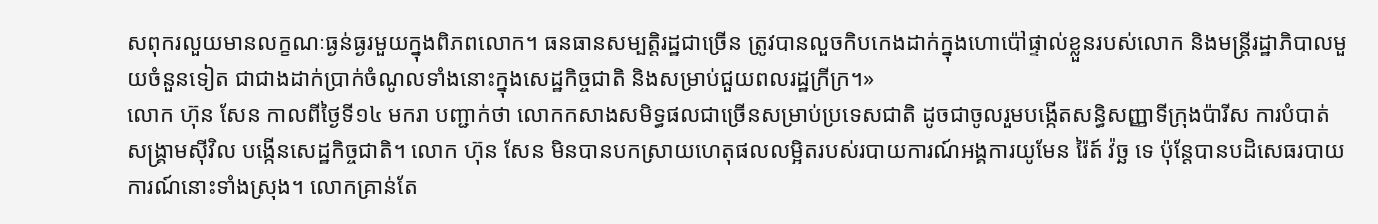សពុករលួយមានលក្ខណៈធ្ងន់ធ្ងរមួយក្នុងពិភពលោក។ ធនធានសម្បត្តិរដ្ឋជាច្រើន ត្រូវបានលួចកិបកេងដាក់ក្នុងហោប៉ៅផ្ទាល់ខ្លួនរបស់លោក និងមន្ត្រីរដ្ឋាភិបាលមួយចំនួនទៀត ជាជាងដាក់ប្រាក់ចំណូលទាំងនោះក្នុងសេដ្ឋកិច្ចជាតិ និងសម្រាប់ជួយពលរដ្ឋក្រីក្រ។»
លោក ហ៊ុន សែន កាលពីថ្ងៃទី១៤ មករា បញ្ជាក់ថា លោកកសាងសមិទ្ធផលជាច្រើនសម្រាប់ប្រទេសជាតិ ដូចជាចូលរួមបង្កើតសន្ធិសញ្ញាទីក្រុងប៉ារីស ការបំបាត់សង្គ្រាមស៊ីវិល បង្កើនសេដ្ឋកិច្ចជាតិ។ លោក ហ៊ុន សែន មិនបានបកស្រាយហេតុផលលម្អិតរបស់របាយការណ៍អង្គការយូមែន រ៉ៃត៍ វ៉ច្ឆ ទេ ប៉ុន្តែបានបដិសេធរបាយការណ៍នោះទាំងស្រុង។ លោកគ្រាន់តែ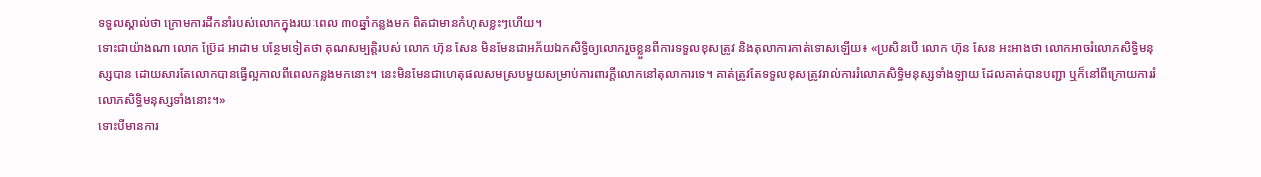ទទួលស្គាល់ថា ក្រោមការដឹកនាំរបស់លោកក្នុងរយៈពេល ៣០ឆ្នាំកន្លងមក ពិតជាមានកំហុសខ្លះៗហើយ។
ទោះជាយ៉ាងណា លោក ប៊្រែដ អាដាម បន្ថែមទៀតថា គុណសម្បត្តិរបស់ លោក ហ៊ុន សែន មិនមែនជាអភ័យឯកសិទ្ធិឲ្យលោករួចខ្លួនពីការទទួលខុសត្រូវ និងតុលាការកាត់ទោសឡើយ៖ «ប្រសិនបើ លោក ហ៊ុន សែន អះអាងថា លោកអាចរំលោភសិទ្ធិមនុស្សបាន ដោយសារតែលោកបានធ្វើល្អកាលពីពេលកន្លងមកនោះ។ នេះមិនមែនជាហេតុផលសមស្របមួយសម្រាប់ការពារក្តីលោកនៅតុលាការទេ។ គាត់ត្រូវតែទទួលខុសត្រូវរាល់ការរំលោភសិទ្ធិមនុស្សទាំងឡាយ ដែលគាត់បានបញ្ជា ឬក៏នៅពីក្រោយការរំលោភសិទ្ធិមនុស្សទាំងនោះ។»
ទោះបីមានការ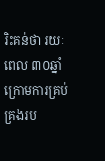រិះគន់ថា រយៈពេល ៣០ឆ្នាំក្រោមការគ្រប់គ្រងរប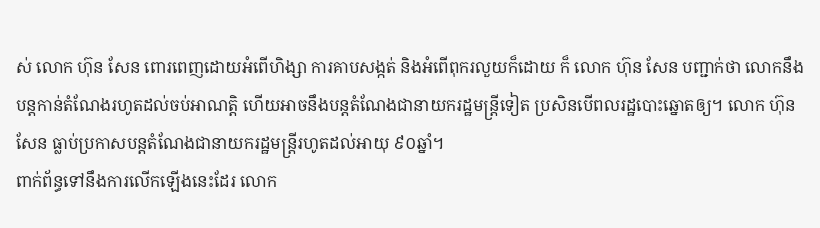ស់ លោក ហ៊ុន សែន ពោរពេញដោយអំពើហិង្សា ការគាបសង្កត់ និងអំពើពុករលួយក៏ដោយ ក៏ លោក ហ៊ុន សែន បញ្ជាក់ថា លោកនឹងបន្តកាន់តំណែងរហូតដល់ចប់អាណត្តិ ហើយអាចនឹងបន្តតំណែងជានាយករដ្ឋមន្ត្រីទៀត ប្រសិនបើពលរដ្ឋបោះឆ្នោតឲ្យ។ លោក ហ៊ុន សែន ធ្លាប់ប្រកាសបន្តតំណែងជានាយករដ្ឋមន្ត្រីរហូតដល់អាយុ ៩០ឆ្នាំ។
ពាក់ព័ន្ធទៅនឹងការលើកឡើងនេះដែរ លោក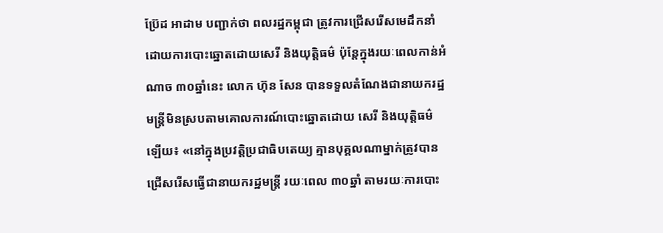ប៊្រែដ អាដាម បញ្ជាក់ថា ពលរដ្ឋកម្ពុជា ត្រូវការជ្រើសរើសមេដឹកនាំដោយការបោះឆ្នោតដោយសេរី និងយុត្តិធម៌ ប៉ុន្តែក្នុងរយៈពេលកាន់អំណាច ៣០ឆ្នាំនេះ លោក ហ៊ុន សែន បានទទួលតំណែងជានាយករដ្ឋមន្ត្រីមិនស្របតាមគោលការណ៍បោះឆ្នោតដោយ សេរី និងយុត្តិធម៌ឡើយ៖ «នៅក្នុងប្រវត្តិប្រជាធិបតេយ្យ គ្មានបុគ្គលណាម្នាក់ត្រូវបានជ្រើសរើសធ្វើជានាយករដ្ឋមន្ត្រី រយៈពេល ៣០ឆ្នាំ តាមរយៈការបោះ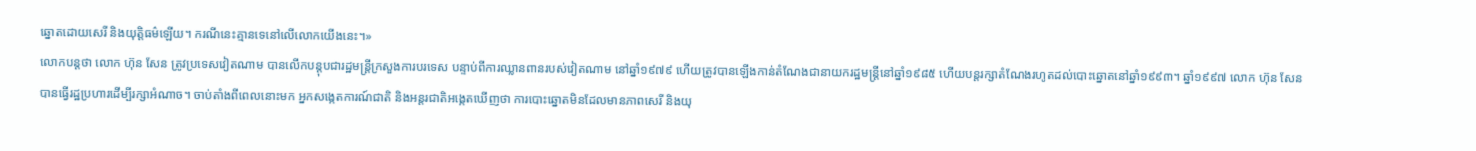ឆ្នោតដោយសេរី និងយុត្តិធម៌ឡើយ។ ករណីនេះគ្មានទេនៅលើលោកយើងនេះ។»
លោកបន្តថា លោក ហ៊ុន សែន ត្រូវប្រទេសវៀតណាម បានលើកបន្តុបជារដ្ឋមន្ត្រីក្រសួងការបរទេស បន្ទាប់ពីការឈ្លានពានរបស់វៀតណាម នៅឆ្នាំ១៩៧៩ ហើយត្រូវបានឡើងកាន់តំណែងជានាយករដ្ឋមន្ត្រីនៅឆ្នាំ១៩៨៥ ហើយបន្តរក្សាតំណែងរហូតដល់បោះឆ្នោតនៅឆ្នាំ១៩៩៣។ ឆ្នាំ១៩៩៧ លោក ហ៊ុន សែន បានធ្វើរដ្ឋប្រហារដើម្បីរក្សាអំណាច។ ចាប់តាំងពីពេលនោះមក អ្នកសង្កេតការណ៍ជាតិ និងអន្តរជាតិអង្កេតឃើញថា ការបោះឆ្នោតមិនដែលមានភាពសេរី និងយុ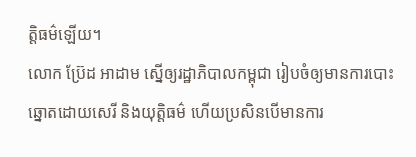ត្តិធម៌ឡើយ។
លោក ប៊្រែដ អាដាម ស្នើឲ្យរដ្ឋាភិបាលកម្ពុជា រៀបចំឲ្យមានការបោះឆ្នោតដោយសេរី និងយុត្តិធម៌ ហើយប្រសិនបើមានការ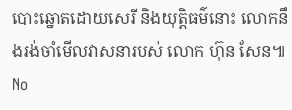បោះឆ្នោតដោយសេរី និងយុត្តិធម៌នោះ លោកនឹងរង់ចាំមើលវាសនារបស់ លោក ហ៊ុន សែន៕
No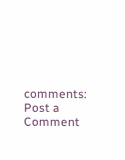comments:
Post a Comment